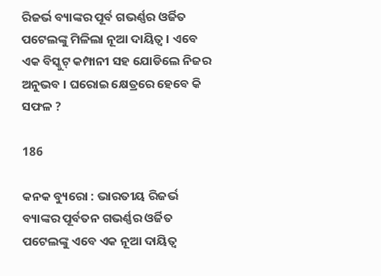ରିଜର୍ଭ ବ୍ୟାଙ୍କର ପୂର୍ବ ଗଭର୍ଣ୍ଣର ଓର୍ଜିତ ପଟେଲଙ୍କୁ ମିଳିଲା ନୂଆ ଦାୟିତ୍ୱ । ଏବେ ଏକ ବିସ୍କୁଟ୍ କମ୍ପାନୀ ସହ ଯୋଡିଲେ ନିଜର ଅନୁଭବ । ଘରୋଇ କ୍ଷେତ୍ରରେ ହେବେ କି ସଫଳ ?

186

କନକ ବ୍ୟୁରୋ : ଭାରତୀୟ ରିଜର୍ଭ ବ୍ୟାଙ୍କର ପୂର୍ବତନ ଗଭର୍ଣ୍ଣର ଓର୍ଜିତ ପଟେଲଙ୍କୁ ଏବେ ଏକ ନୂଆ ଦାୟିତ୍ୱ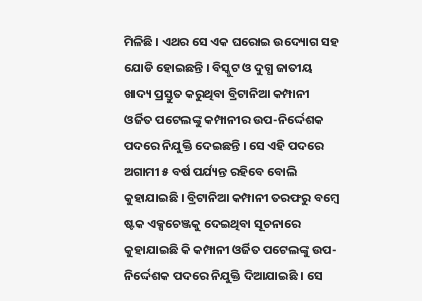ମିଳିଛି । ଏଥର ସେ ଏକ ଘରୋଇ ଉଦ୍ୟୋଗ ସହ ଯୋଡି ହୋଇଛନ୍ତି । ବିସ୍କୁଟ ଓ ଦୁଗ୍ଧ ଜାତୀୟ ଖାଦ୍ୟ ପ୍ରସ୍ତୁତ କରୁଥିବା ବ୍ରିଟାନିଆ କମ୍ପାନୀ ଓର୍ଜିତ ପଟେଲଙ୍କୁ କମ୍ପାନୀର ଉପ-ନିର୍ଦ୍ଦେଶକ ପଦରେ ନିଯୁକ୍ତି ଦେଇଛନ୍ତି । ସେ ଏହି ପଦରେ ଅଗାମୀ ୫ ବର୍ଷ ପର୍ଯ୍ୟନ୍ତ ରହିବେ ବୋଲି କୁହାଯାଇଛି । ବ୍ରିଟାନିଆ କମ୍ପାନୀ ତରଫରୁ ବମ୍ବେ ଷ୍ଟକ ଏକ୍ସଚେଞ୍ଜକୁ ଦେଇଥିବା ସୂଚନାରେ କୁହାଯାଇଛି କି କମ୍ପାନୀ ଓର୍ଜିତ ପଟେଲଙ୍କୁ ଉପ-ନିର୍ଦ୍ଦେଶକ ପଦରେ ନିଯୁକ୍ତି ଦିଆଯାଇଛି । ସେ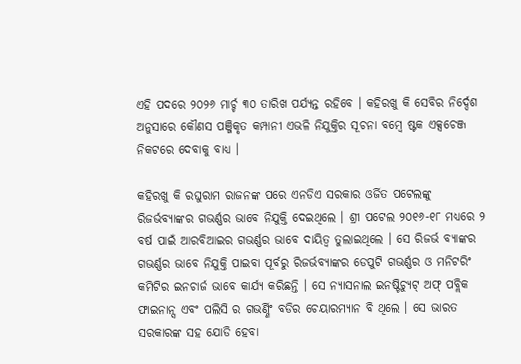ଏହି ପଦରେ ୨୦୨୬ ମାର୍ଚ୍ଚ ୩୦ ତାରିଖ ପର୍ଯ୍ୟନ୍ତ ରହିବେ । କହିରଖୁ କି ସେବିର ନିର୍ଦ୍ଦେଶ ଅନୁସାରେ କୌଣସ ପଞ୍ଜିକୃତ କମ୍ପାନୀ ଏଭଳି ନିଯୁକ୍ତିର ସୂଚନା ବମ୍ବେ ଷ୍ଟକ ଏକ୍ସଚେଞ୍ଜ ନିକଟରେ ଦେବାକୁ ବାଧ୍ୟ ।

କହିରଖୁ କି ରଘୁରାମ ରାଜନଙ୍କ ପରେ ଏନଡିଏ ସରକାର ଓର୍ଜିତ ପଟେଲଙ୍କୁ ରିଜର୍ଭବ୍ୟାଙ୍କର ଗଭର୍ଣ୍ଣର ଭାବେ ନିଯୁକ୍ତି ଦେଇଥିଲେ । ଶ୍ରୀ ପଟେଲ ୨୦୧୬-୧୮ ମଧ୍ୟରେ ୨ ବର୍ଷ ପାଇଁ ଆରବିଆଇର ଗଭର୍ଣ୍ଣର ଭାବେ ଦାୟିତ୍ୱ ତୁଲାଇଥିଲେ । ସେ ରିଜର୍ଭ ବ୍ୟାଙ୍କର ଗଭର୍ଣ୍ଣର ଭାବେ ନିଯୁକ୍ତି ପାଇବା ପୂର୍ବରୁ ରିଜର୍ଭବ୍ୟାଙ୍କର ଡେପୁଟି ଗଭର୍ଣ୍ଣର ଓ ମନିଟରିଂ କମିଟିର ଇନଚାର୍ଜ ଭାବେ କାର୍ଯ୍ୟ କରିଛନ୍ତି । ସେ ନ୍ୟାସନାଲ ଇନଷ୍ଟିଚ୍ୟୁଟ୍ ଅଫ୍ ପବ୍ଲିକ ଫାଇନାନ୍ସ ଏବଂ ପଲିସି ର ଗଭର୍ଣ୍ଣିଂ ବଡିର ଚେୟାରମ୍ୟାନ ବି ଥିଲେ । ସେ ଭାରତ ସରକାରଙ୍କ ସହ ଯୋଡି ହେବା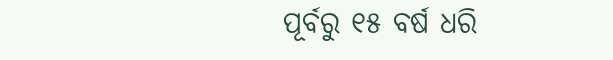ପୂର୍ବରୁ ୧୫ ବର୍ଷ ଧରି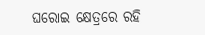ଘରୋଇ କ୍ଷେତ୍ରରେ ରହି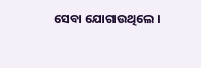ସେବା ଯୋଗାଉଥିଲେ ।